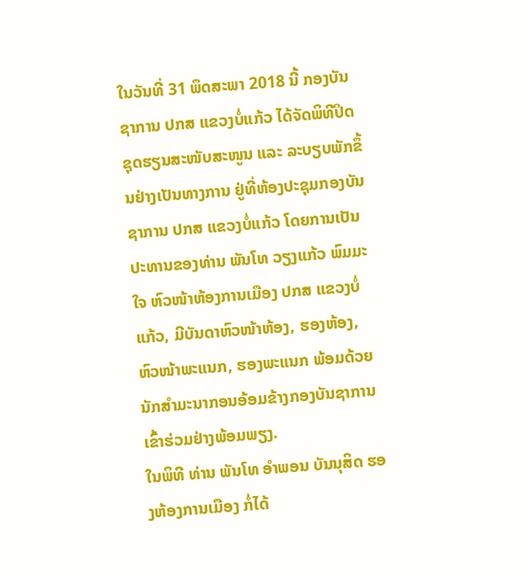ໃນວັນທີ່ 31 ພຶດສະພາ 2018 ນີ້ ກອງບັນຊາການ ປກສ ແຂວງບໍ່ແກ້ວ ໄດ້ຈັດພິທີປິດຊຸດຮຽນສະໜັບສະໜູນ ແລະ ລະບຽບພັກຂຶ້ນຢ່າງເປັນທາງການ ຢູ່ທີ່ຫ້ອງປະຊຸມກອງບັນຊາການ ປກສ ແຂວງບໍ່ແກ້ວ ໂດຍການເປັນປະທານຂອງທ່ານ ພັນໂທ ວຽງແກ້ວ ພົມມະໃຈ ຫົວໜ້າຫ້ອງການເມືອງ ປກສ ແຂວງບໍ່ແກ້ວ, ມີບັນດາຫົວໜ້າຫ້ອງ, ຮອງຫ້ອງ, ຫົວໜ້າພະແນກ, ຮອງພະແນກ ພ້ອມດ້ວຍນັກສໍາມະນາກອນອ້ອມຂ້າງກອງບັນຊາການເຂົ້າຮ່ວມຢ່າງພ້ອມພຽງ.
ໃນພິທີ ທ່ານ ພັນໂທ ອໍາພອນ ບັນນຸສິດ ຮອງຫ້ອງການເມືອງ ກໍ່ໄດ້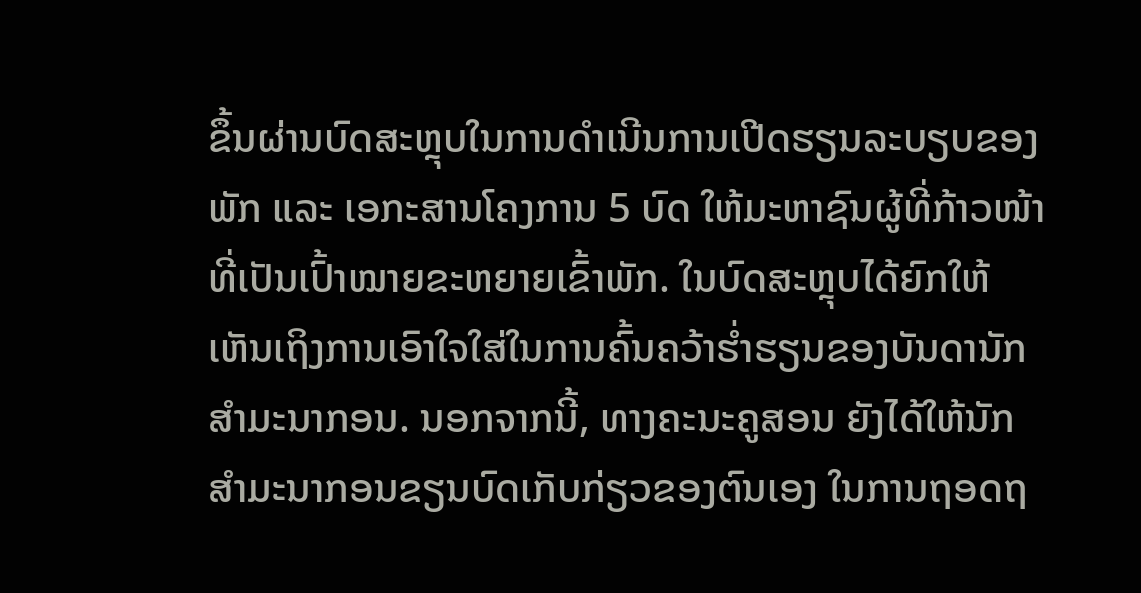ຂຶ້ນຜ່ານບົດສະຫຼຸບໃນການດໍາເນີນການເປີດຮຽນລະບຽບຂອງພັກ ແລະ ເອກະສານໂຄງການ 5 ບົດ ໃຫ້ມະຫາຊົນຜູ້ທີ່ກ້າວໜ້າ ທີ່ເປັນເປົ້າໝາຍຂະຫຍາຍເຂົ້າພັກ. ໃນບົດສະຫຼຸບໄດ້ຍົກໃຫ້ເຫັນເຖິງການເອົາໃຈໃສ່ໃນການຄົ້ນຄວ້າຮ່ຳຮຽນຂອງບັນດານັກສຳມະນາກອນ. ນອກຈາກນີ້, ທາງຄະນະຄູສອນ ຍັງໄດ້ໃຫ້ນັກສຳມະນາກອນຂຽນບົດເກັບກ່ຽວຂອງຕົນເອງ ໃນການຖອດຖ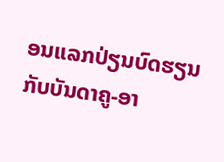ອນແລກປ່ຽນບົດຮຽນກັບບັນດາຄູ-ອາ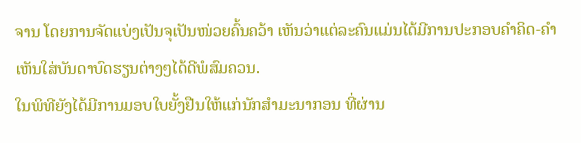ຈານ ໂດຍການຈັດແບ່ງເປັນຈຸເປັນໜ່ວຍຄົ້ນຄວ້າ ເຫັນວ່າແຕ່ລະຄົນແມ່ນໄດ້ມີການປະກອບຄໍາຄິດ-ຄໍາເຫັນໃສ່ບັນດາບົດຮຽນຕ່າງໆໄດ້ດີພໍສົມຄວນ.
ໃນພິທີຍັງໄດ້ມີການມອບໃບຍັ້ງຢືນໃຫ້ແກ່ນັກສໍາມະນາກອນ ທີ່ຜ່ານ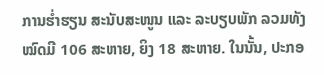ການຮໍ່າຮຽນ ສະນັບສະໜູນ ແລະ ລະບຽບພັກ ລວມທັງໝົດມີ 106 ສະຫາຍ, ຍິງ 18 ສະຫາຍ. ໃນນັ້ນ, ປະກອ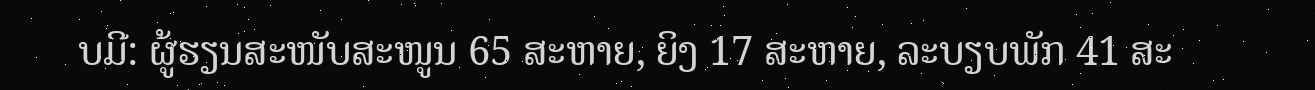ບມີ: ຜູ້ຮຽນສະໜັບສະໜູນ 65 ສະຫາຍ, ຍິງ 17 ສະຫາຍ, ລະບຽບພັກ 41 ສະ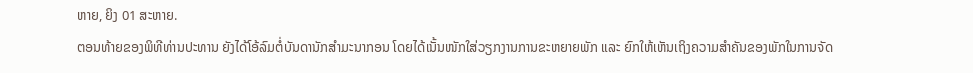ຫາຍ, ຍິງ 01 ສະຫາຍ.
ຕອນທ້າຍຂອງພິທີທ່ານປະທານ ຍັງໄດ້ໂອ້ລົມຕໍ່ບັນດານັກສໍາມະນາກອນ ໂດຍໄດ້ເນັ້ນໜັກໃສ່ວຽກງານການຂະຫຍາຍພັກ ແລະ ຍົກໃຫ້ເຫັນເຖິງຄວາມສຳຄັນຂອງພັກໃນການຈັດ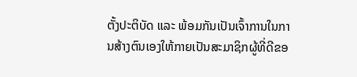ຕັ້ງປະຕິບັດ ແລະ ພ້ອມກັນເປັນເຈົ້າການໃນການສ້າງຕົນເອງໃຫ້ກາຍເປັນສະມາຊິກຜູ້ທີ່ດີຂອ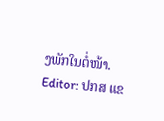ງພັກໃນຕໍ່ໜ້າ.
Editor: ປກສ ແຂ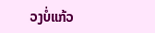ວງບໍ່ແກ້ວ